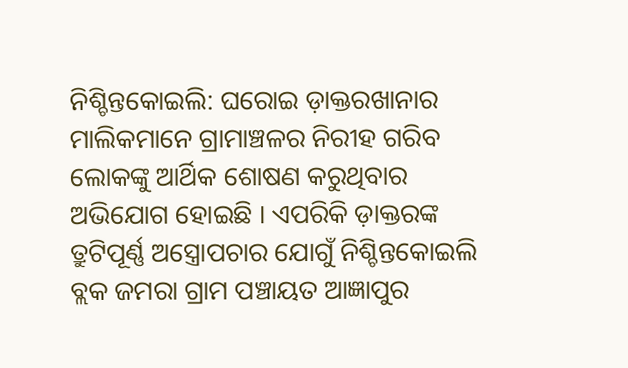ନିଶ୍ଚିନ୍ତକୋଇଲି: ଘରୋଇ ଡ଼ାକ୍ତରଖାନାର ମାଲିକମାନେ ଗ୍ରାମାଞ୍ଚଳର ନିରୀହ ଗରିବ ଲୋକଙ୍କୁ ଆର୍ଥିକ ଶୋଷଣ କରୁଥିବାର ଅଭିଯୋଗ ହୋଇଛି । ଏପରିକି ଡ଼ାକ୍ତରଙ୍କ ତ୍ରୁଟିପୂର୍ଣ୍ଣ ଅସ୍ତ୍ରୋପଚାର ଯୋଗୁଁ ନିଶ୍ଚିନ୍ତକୋଇଲି ବ୍ଲକ ଜମରା ଗ୍ରାମ ପଞ୍ଚାୟତ ଆଜ୍ଞାପୁର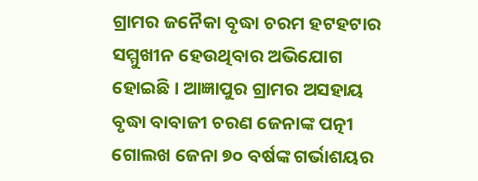ଗ୍ରାମର ଜନୈକା ବୃଦ୍ଧା ଚରମ ହଟହଟାର ସମ୍ମୁଖୀନ ହେଉଥିବାର ଅଭିଯୋଗ ହୋଇଛି । ଆଜ୍ଞାପୁର ଗ୍ରାମର ଅସହାୟ ବୃଦ୍ଧା ବାବାଜୀ ଚରଣ ଜେନାଙ୍କ ପତ୍ନୀ ଗୋଲଖ ଜେନା ୭୦ ବର୍ଷଙ୍କ ଗର୍ଭାଶୟର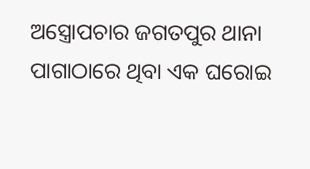ଅସ୍ତ୍ରୋପଚାର ଜଗତପୁର ଥାନା ପାଗାଠାରେ ଥିବା ଏକ ଘରୋଇ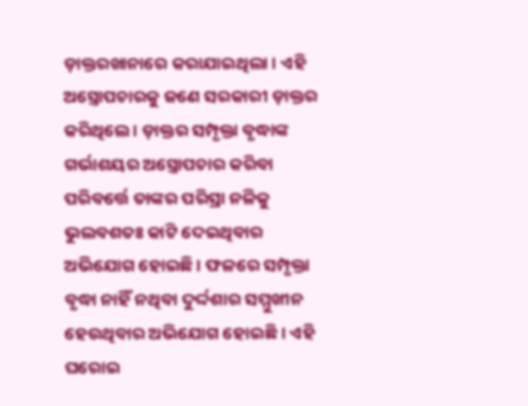ଡ଼ାକ୍ତରଖାନାରେ କରାଯାଇଥିଲା । ଏହି ଅସ୍ତ୍ରୋପଚାରକୁ ଜଣେ ସରକାରୀ ଡ଼ାକ୍ତର କରିଥିଲେ । ଡ଼ାକ୍ତର ସମ୍ପୃକ୍ତା ବୃଦ୍ଧାଙ୍କ ଗର୍ଭାଶୟର ଅସ୍ତ୍ରୋପଚାର କରିବା ପରିବର୍ତ୍ତେ ତାଙ୍କର ପରିସ୍ରା ନଳିକୁ ଭୁଲବଶତଃ କାଟି ଦେଇଥିବାର ଅଭିଯୋଗ ହୋଇଛି । ଫଳରେ ସମ୍ପୃକ୍ତା ବୃଦ୍ଧା ନାହିଁ ନଥିବା ଦୁର୍ଦ୍ଦଶାର ସମ୍ମୁଖୀନ ହେଉଥିବାର ଅଭିଯୋଗ ହୋଇଛି । ଏହି ଘରୋଇ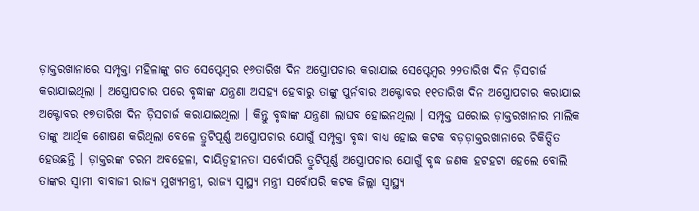ଡ଼ାକ୍ତରଖାନାରେ ସମ୍ପୃକ୍ତା ମହିଳାଙ୍କୁ ଗତ ସେପ୍ଟେମ୍ବର ୧୬ତାରିଖ ଦିନ ଅସ୍ତ୍ରୋପଚାର କରାଯାଇ ସେପ୍ଟେମ୍ବର ୨୨ତାରିଖ ଦିନ ଡ଼ିସଚାର୍ଜ କରାଯାଇଥିଲା । ଅସ୍ତ୍ରୋପଚାର ପରେ ବୃଦ୍ଧାଙ୍କ ଯନ୍ତ୍ରଣା ଅସହ୍ୟ ହେବାରୁ ତାଙ୍କୁ ପୁର୍ନବାର ଅକ୍ଟୋବର ୧୧ତାରିଖ ଦିନ ଅସ୍ତ୍ରୋପଚାର କରାଯାଇ ଅକ୍ଟୋବର ୧୭ତାରିଖ ଦିନ ଡ଼ିସଚାର୍ଜ କରାଯାଇଥିଲା । କିନ୍ତୁ ବୃଦ୍ଧାଙ୍କ ଯନ୍ତ୍ରଣା ଲାଘବ ହୋଇନଥିଲା । ସମ୍ପୃକ୍ତ ଘରୋଇ ଡ଼ାକ୍ତରଖାନାର ମାଲିକ ତାଙ୍କୁ ଆର୍ଥିକ ଶୋଷଣ କରିଥିଲା ବେଳେ ତ୍ରୁଟିପୂର୍ଣ୍ଣ ଅସ୍ତ୍ରୋପଚାର ଯୋଗୁଁ ସମ୍ପୃକ୍ତା ବୃଦ୍ଧା ବାଧ୍ୟ ହୋଇ କଟକ ବଡ଼ଡ଼ାକ୍ତରଖାନାରେ ଚିକିତ୍ସିତ ହେଉଛନ୍ତି । ଡ଼ାକ୍ତରଙ୍କ ଚରମ ଅବହେଳା, ଦାୟିତ୍ୱହୀନତା ସର୍ବୋପରି ତ୍ରୁଟିପୂର୍ଣ୍ଣ ଅସ୍ତ୍ରୋପଚାର ଯୋଗୁଁ ବୃଦ୍ଧ ଜଣକ ହଟହଟା ହେଲେ ବୋଲି ତାଙ୍କର ସ୍ୱାମୀ ବାବାଜୀ ରାଜ୍ୟ ମୁଖ୍ୟମନ୍ତ୍ରୀ, ରାଜ୍ୟ ସ୍ୱାସ୍ଥ୍ୟ ମନ୍ତ୍ରୀ ସର୍ବୋପରି କଟକ ଜିଲ୍ଲା ସ୍ୱାସ୍ଥ୍ୟ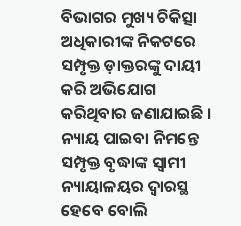ବିଭାଗର ମୁଖ୍ୟ ଚିକିତ୍ସା ଅଧିକାରୀଙ୍କ ନିକଟରେ ସମ୍ପୃକ୍ତ ଡ଼ାକ୍ତରଙ୍କୁ ଦାୟୀ କରି ଅଭିଯୋଗ କରିଥିବାର ଜଣାଯାଇଛି । ନ୍ୟାୟ ପାଇବା ନିମନ୍ତେ ସମ୍ପୃକ୍ତ ବୃଦ୍ଧାଙ୍କ ସ୍ୱାମୀ ନ୍ୟାୟାଳୟର ଦ୍ୱାରସ୍ଥ ହେବେ ବୋଲି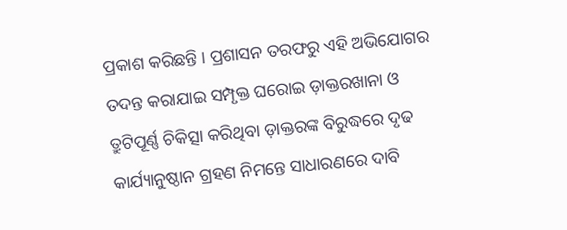ପ୍ରକାଶ କରିଛନ୍ତି । ପ୍ରଶାସନ ତରଫରୁ ଏହି ଅଭିଯୋଗର ତଦନ୍ତ କରାଯାଇ ସମ୍ପୃକ୍ତ ଘରୋଇ ଡ଼ାକ୍ତରଖାନା ଓ ତ୍ରୁଟିପୂର୍ଣ୍ଣ ଚିକିତ୍ସା କରିଥିବା ଡ଼ାକ୍ତରଙ୍କ ବିରୁଦ୍ଧରେ ଦୃଢ କାର୍ଯ୍ୟାନୁଷ୍ଠାନ ଗ୍ରହଣ ନିମନ୍ତେ ସାଧାରଣରେ ଦାବି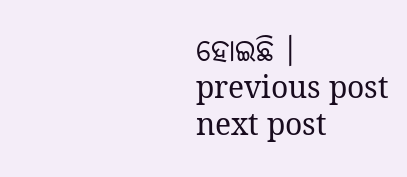ହୋଇଛି ।
previous post
next post